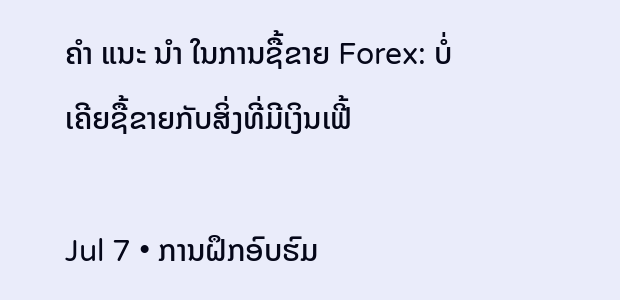ຄຳ ແນະ ນຳ ໃນການຊື້ຂາຍ Forex: ບໍ່ເຄີຍຊື້ຂາຍກັບສິ່ງທີ່ມີເງິນເຟີ້

Jul 7 • ການຝຶກອົບຮົມ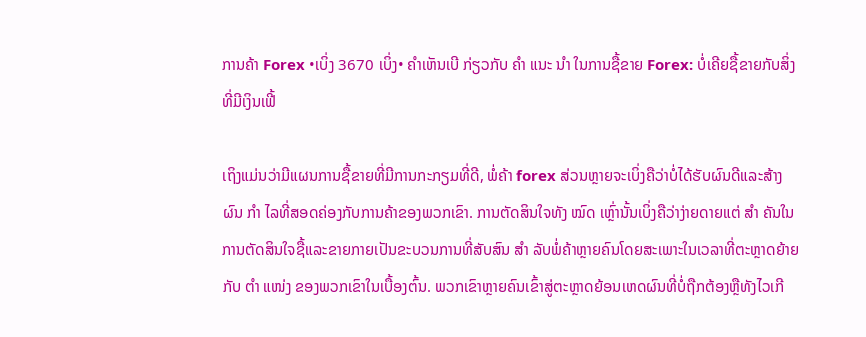ການຄ້າ Forex •ເບິ່ງ 3670 ເບິ່ງ• ຄໍາເຫັນເບີ ກ່ຽວກັບ ຄຳ ແນະ ນຳ ໃນການຊື້ຂາຍ Forex: ບໍ່ເຄີຍຊື້ຂາຍກັບສິ່ງທີ່ມີເງິນເຟີ້

ເຖິງແມ່ນວ່າມີແຜນການຊື້ຂາຍທີ່ມີການກະກຽມທີ່ດີ, ພໍ່ຄ້າ forex ສ່ວນຫຼາຍຈະເບິ່ງຄືວ່າບໍ່ໄດ້ຮັບຜົນດີແລະສ້າງຜົນ ກຳ ໄລທີ່ສອດຄ່ອງກັບການຄ້າຂອງພວກເຂົາ. ການຕັດສິນໃຈທັງ ໝົດ ເຫຼົ່ານັ້ນເບິ່ງຄືວ່າງ່າຍດາຍແຕ່ ສຳ ຄັນໃນການຕັດສິນໃຈຊື້ແລະຂາຍກາຍເປັນຂະບວນການທີ່ສັບສົນ ສຳ ລັບພໍ່ຄ້າຫຼາຍຄົນໂດຍສະເພາະໃນເວລາທີ່ຕະຫຼາດຍ້າຍກັບ ຕຳ ແໜ່ງ ຂອງພວກເຂົາໃນເບື້ອງຕົ້ນ. ພວກເຂົາຫຼາຍຄົນເຂົ້າສູ່ຕະຫຼາດຍ້ອນເຫດຜົນທີ່ບໍ່ຖືກຕ້ອງຫຼືທັງໄວເກີ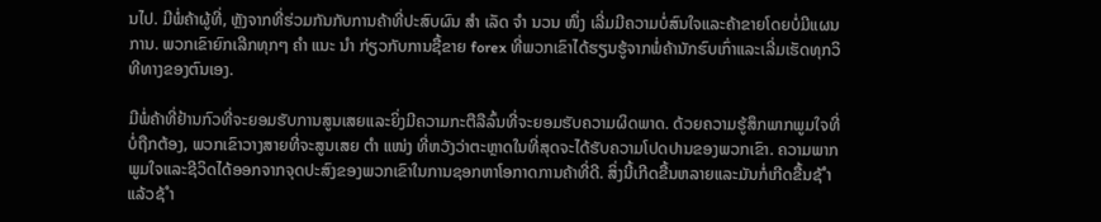ນໄປ. ມີພໍ່ຄ້າຜູ້ທີ່, ຫຼັງຈາກທີ່ຮ່ວມກັນກັບການຄ້າທີ່ປະສົບຜົນ ສຳ ເລັດ ຈຳ ນວນ ໜຶ່ງ ເລີ່ມມີຄວາມບໍ່ສົນໃຈແລະຄ້າຂາຍໂດຍບໍ່ມີແຜນການ. ພວກເຂົາຍົກເລີກທຸກໆ ຄຳ ແນະ ນຳ ກ່ຽວກັບການຊື້ຂາຍ forex ທີ່ພວກເຂົາໄດ້ຮຽນຮູ້ຈາກພໍ່ຄ້ານັກຮົບເກົ່າແລະເລີ່ມເຮັດທຸກວິທີທາງຂອງຕົນເອງ.

ມີພໍ່ຄ້າທີ່ຢ້ານກົວທີ່ຈະຍອມຮັບການສູນເສຍແລະຍິ່ງມີຄວາມກະຕືລືລົ້ນທີ່ຈະຍອມຮັບຄວາມຜິດພາດ. ດ້ວຍຄວາມຮູ້ສຶກພາກພູມໃຈທີ່ບໍ່ຖືກຕ້ອງ, ພວກເຂົາວາງສາຍທີ່ຈະສູນເສຍ ຕຳ ແໜ່ງ ທີ່ຫວັງວ່າຕະຫຼາດໃນທີ່ສຸດຈະໄດ້ຮັບຄວາມໂປດປານຂອງພວກເຂົາ. ຄວາມພາກພູມໃຈແລະຊີວິດໄດ້ອອກຈາກຈຸດປະສົງຂອງພວກເຂົາໃນການຊອກຫາໂອກາດການຄ້າທີ່ດີ. ສິ່ງນີ້ເກີດຂື້ນຫລາຍແລະມັນກໍ່ເກີດຂື້ນຊ້ ຳ ແລ້ວຊ້ ຳ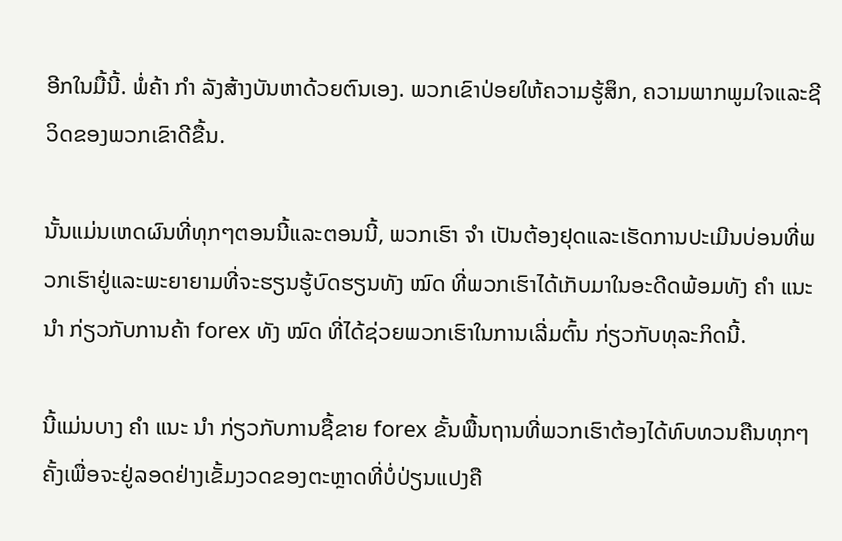ອີກໃນມື້ນີ້. ພໍ່ຄ້າ ກຳ ລັງສ້າງບັນຫາດ້ວຍຕົນເອງ. ພວກເຂົາປ່ອຍໃຫ້ຄວາມຮູ້ສຶກ, ຄວາມພາກພູມໃຈແລະຊີວິດຂອງພວກເຂົາດີຂື້ນ.

ນັ້ນແມ່ນເຫດຜົນທີ່ທຸກໆຕອນນີ້ແລະຕອນນີ້, ພວກເຮົາ ຈຳ ເປັນຕ້ອງຢຸດແລະເຮັດການປະເມີນບ່ອນທີ່ພວກເຮົາຢູ່ແລະພະຍາຍາມທີ່ຈະຮຽນຮູ້ບົດຮຽນທັງ ໝົດ ທີ່ພວກເຮົາໄດ້ເກັບມາໃນອະດີດພ້ອມທັງ ຄຳ ແນະ ນຳ ກ່ຽວກັບການຄ້າ forex ທັງ ໝົດ ທີ່ໄດ້ຊ່ວຍພວກເຮົາໃນການເລີ່ມຕົ້ນ ກ່ຽວກັບທຸລະກິດນີ້.

ນີ້ແມ່ນບາງ ຄຳ ແນະ ນຳ ກ່ຽວກັບການຊື້ຂາຍ forex ຂັ້ນພື້ນຖານທີ່ພວກເຮົາຕ້ອງໄດ້ທົບທວນຄືນທຸກໆຄັ້ງເພື່ອຈະຢູ່ລອດຢ່າງເຂັ້ມງວດຂອງຕະຫຼາດທີ່ບໍ່ປ່ຽນແປງຄື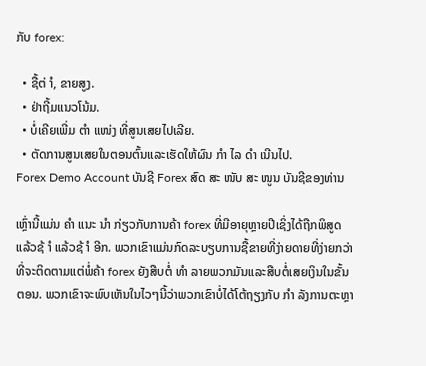ກັບ forex:

  • ຊື້ຕ່ ຳ, ຂາຍສູງ.
  • ຢ່າຖີ້ມແນວໂນ້ມ.
  • ບໍ່ເຄີຍເພີ່ມ ຕຳ ແໜ່ງ ທີ່ສູນເສຍໄປເລີຍ.
  • ຕັດການສູນເສຍໃນຕອນຕົ້ນແລະເຮັດໃຫ້ຜົນ ກຳ ໄລ ດຳ ເນີນໄປ.
Forex Demo Account ບັນຊີ Forex ສົດ ສະ ໜັບ ສະ ໜູນ ບັນຊີຂອງທ່ານ

ເຫຼົ່ານີ້ແມ່ນ ຄຳ ແນະ ນຳ ກ່ຽວກັບການຄ້າ forex ທີ່ມີອາຍຸຫຼາຍປີເຊິ່ງໄດ້ຖືກພິສູດແລ້ວຊ້ ຳ ແລ້ວຊ້ ຳ ອີກ. ພວກເຂົາແມ່ນກົດລະບຽບການຊື້ຂາຍທີ່ງ່າຍດາຍທີ່ງ່າຍກວ່າທີ່ຈະຕິດຕາມແຕ່ພໍ່ຄ້າ forex ຍັງສືບຕໍ່ ທຳ ລາຍພວກມັນແລະສືບຕໍ່ເສຍເງິນໃນຂັ້ນຕອນ. ພວກເຂົາຈະພົບເຫັນໃນໄວໆນີ້ວ່າພວກເຂົາບໍ່ໄດ້ໂຕ້ຖຽງກັບ ກຳ ລັງການຕະຫຼາ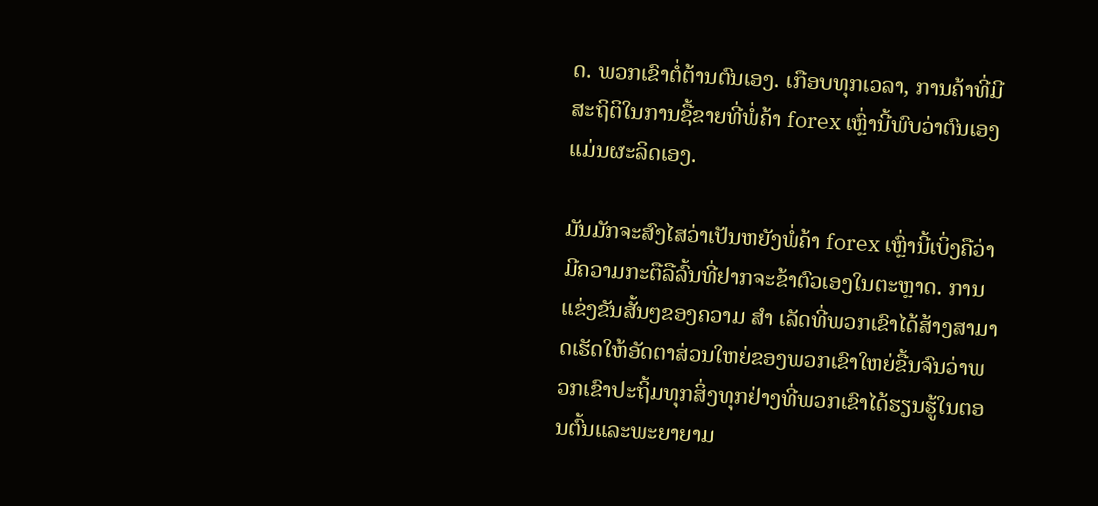ດ. ພວກເຂົາຕໍ່ຕ້ານຕົນເອງ. ເກືອບທຸກເວລາ, ການຄ້າທີ່ມີສະຖິຕິໃນການຊື້ຂາຍທີ່ພໍ່ຄ້າ forex ເຫຼົ່ານີ້ພົບວ່າຕົນເອງແມ່ນຜະລິດເອງ.

ມັນມັກຈະສົງໄສວ່າເປັນຫຍັງພໍ່ຄ້າ forex ເຫຼົ່ານີ້ເບິ່ງຄືວ່າມີຄວາມກະຕືລືລົ້ນທີ່ຢາກຈະຂ້າຕົວເອງໃນຕະຫຼາດ. ການແຂ່ງຂັນສັ້ນໆຂອງຄວາມ ສຳ ເລັດທີ່ພວກເຂົາໄດ້ສ້າງສາມາດເຮັດໃຫ້ອັດຕາສ່ວນໃຫຍ່ຂອງພວກເຂົາໃຫຍ່ຂື້ນຈົນວ່າພວກເຂົາປະຖິ້ມທຸກສິ່ງທຸກຢ່າງທີ່ພວກເຂົາໄດ້ຮຽນຮູ້ໃນຕອນຕົ້ນແລະພະຍາຍາມ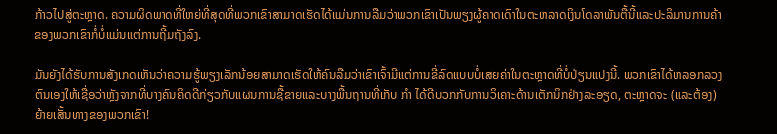ກ້າວໄປສູ່ຕະຫຼາດ. ຄວາມຜິດພາດທີ່ໃຫຍ່ທີ່ສຸດທີ່ພວກເຂົາສາມາດເຮັດໄດ້ແມ່ນການລືມວ່າພວກເຂົາເປັນພຽງຜູ້ຄາດເດົາໃນຕະຫລາດເງິນໂດລາພັນຕື້ນີ້ແລະປະລິມານການຄ້າຂອງພວກເຂົາກໍ່ບໍ່ແມ່ນແຕ່ການຖີ້ມຖັງລົງ.

ມັນຍັງໄດ້ຮັບການສັງເກດເຫັນວ່າຄວາມຮູ້ພຽງເລັກນ້ອຍສາມາດເຮັດໃຫ້ຄົນລືມວ່າເຂົາເຈົ້າມີແຕ່ການຂີ່ລົດແບບບໍ່ເສຍຄ່າໃນຕະຫຼາດທີ່ບໍ່ປ່ຽນແປງນີ້. ພວກເຂົາໄດ້ຫລອກລວງຕົນເອງໃຫ້ເຊື່ອວ່າຫຼັງຈາກທີ່ບາງຄົນຄິດດີກ່ຽວກັບແຜນການຊື້ຂາຍແລະບາງພື້ນຖານທີ່ເກັບ ກຳ ໄດ້ດີບວກກັບການວິເຄາະດ້ານເຕັກນິກຢ່າງລະອຽດ, ຕະຫຼາດຈະ (ແລະຕ້ອງ) ຍ້າຍເສັ້ນທາງຂອງພວກເຂົາ!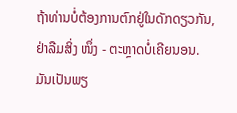ຖ້າທ່ານບໍ່ຕ້ອງການຕົກຢູ່ໃນດັກດຽວກັນ, ຢ່າລືມສິ່ງ ໜຶ່ງ - ຕະຫຼາດບໍ່ເຄີຍນອນ. ມັນເປັນພຽ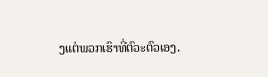ງແຕ່ພວກເຮົາທີ່ຕົວະຕົວເອງ.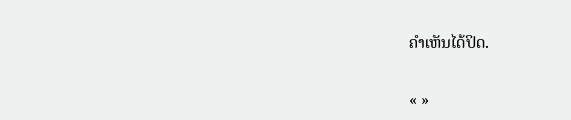ຄໍາເຫັນໄດ້ປິດ.

« »